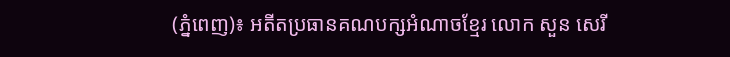(ភ្នំពេញ)៖ អតីតប្រធានគណបក្សអំណាចខ្មែរ លោក សួន សេរី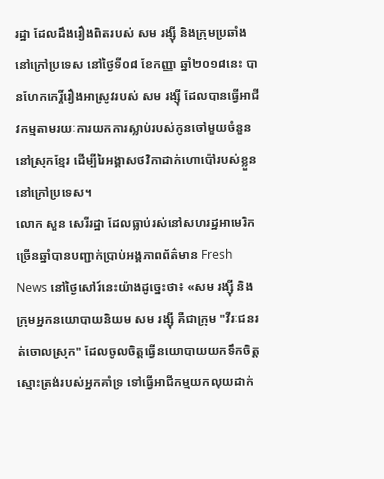រដ្ឋា ដែលដឹងរឿងពិតរបស់ សម រង្ស៊ី និងក្រុមប្រឆាំងនៅក្រៅប្រទេស នៅថ្ងៃទី០៨ ខែកញ្ញា ឆ្នាំ២០១៨នេះ បានហែកកេរ្តិ៍រឿងអាស្រូវរបស់ សម រង្ស៊ី ដែលបានធ្វើអាជីវកម្មតាមរយៈការយកការស្លាប់របស់កូនចៅមួយចំនួននៅស្រុកខ្មែរ ដើម្បីរៃអង្គាសថវិកាដាក់ហោប៉ៅរបស់ខ្លួននៅក្រៅប្រទេស។
លោក សួន សេរីរដ្ឋា ដែលធ្លាប់រស់នៅសហរដ្ឋអាមេរិកច្រើនឆ្នាំបានបញ្ជាក់ប្រាប់អង្គភាពព័ត៌មាន Fresh News នៅថ្ងៃសៅរ៍នេះយ៉ាងដូច្នេះថា៖ «សម រង្ស៊ី និងក្រុមអ្នកនយោបាយនិយម សម រង្ស៊ី គឺជាក្រុម "វីរៈជនរត់ចោលស្រុក" ដែលចូលចិត្តធ្វើនយោបាយយកទឹកចិត្តស្មោះត្រង់របស់អ្នកគាំទ្រ ទៅធ្វើអាជីកម្មយកលុយដាក់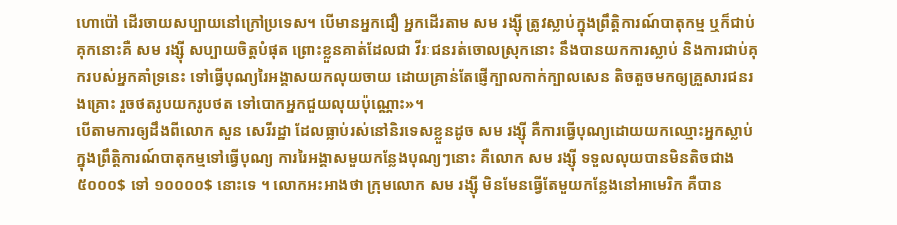ហោប៉ៅ ដើរចាយសប្បាយនៅក្រៅប្រទេស។ បើមានអ្នកជឿ អ្នកដើរតាម សម រង្ស៊ី ត្រូវស្លាប់ក្នុងព្រឹត្តិការណ៍បាតុកម្ម ឬក៏ជាប់គុកនោះគឺ សម រង្ស៊ី សប្បាយចិត្តបំផុត ព្រោះខ្លួនគាត់ដែលជា វីរៈជនរត់ចោលស្រុកនោះ នឹងបានយកការស្លាប់ និងការជាប់គុករបស់អ្នកគាំទ្រនេះ ទៅធ្វើបុណ្យរៃអង្គាសយកលុយចាយ ដោយគ្រាន់តែផ្ញើក្បាលកាក់ក្បាលសេន តិចតួចមកឲ្យគ្រួសារជនរងគ្រោះ រួចថតរូបយករូបថត ទៅបោកអ្នកជួយលុយប៉ុណ្ណោះ»។
បើតាមការឲ្យដឹងពីលោក សួន សេរីរដ្ឋា ដែលធ្លាប់រស់នៅនិរទេសខ្លួនដូច សម រង្ស៊ី គឺការធ្វើបុណ្យដោយយកឈ្មោះអ្នកស្លាប់ក្នុងព្រឹត្តិការណ៍បាតុកម្មទៅធ្វើបុណ្យ ការរៃអង្គាសមួយកន្លែងបុណ្យៗនោះ គឺលោក សម រង្ស៊ី ទទួលលុយបានមិនតិចជាង ៥០០០$ ទៅ ១០០០០$ នោះទេ ។ លោកអះអាងថា ក្រុមលោក សម រង្ស៊ី មិនមែនធ្វើតែមួយកន្លែងនៅអាមេរិក គឺបាន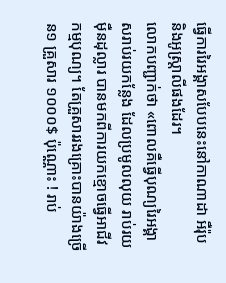ធ្វើការរៃអង្គាសបែបនេះនៅកាណាដា អឺរ៉ុប និងអូស្ត្រាលីផងដែរ។
លោកបញ្ជាក់ថា «ពោលគឺធ្វើបុណ្យរៃអង្គាសរាប់រយកន្លែង ដែលប្រមូលលុយ រាប់រយម៉ឺនដុល្លារ បានមកពីការយកខ្មោចធ្វើអាជីវកម្មបុណ្យ។ តែគ្រួសាររងគ្រោះបានយ៉ាងច្រើន១ គ្រួសារ ១០០០$ ប៉ុណ្ណោះ ! រាប់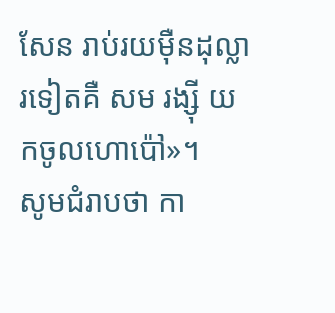សែន រាប់រយម៉ឺនដុល្លារទៀតគឺ សម រង្ស៊ី យកចូលហោប៉ៅ»។
សូមជំរាបថា កា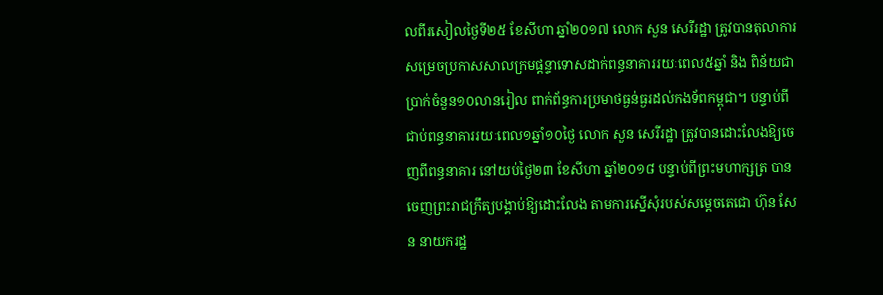លពីរសៀលថ្ងៃទី២៥ ខែសីហា ឆ្នាំ២០១៧ លោក សួន សេរីរដ្ឋា ត្រូវបានតុលាការសម្រេចប្រកាសសាលក្រមផ្តន្ទាទោសដាក់ពន្ធនាគាររយៈពេល៥ឆ្នាំ និង ពិន័យជាប្រាក់ចំនួន១០លានរៀល ពាក់ព័ន្ធការប្រមាថធ្ងន់ធ្ងរដល់កងទ័ពកម្ពុជា។ បន្ទាប់ពីជាប់ពន្ធនាគាររយៈពេល១ឆ្នាំ១០ថ្ងៃ លោក សួន សេរីរដ្ឋា ត្រូវបានដោះលែងឱ្យចេញពីពន្ធនាគារ នៅយប់ថ្ងៃ២៣ ខែសីហា ឆ្នាំ២០១៨ បន្ទាប់ពីព្រះមហាក្សត្រ បានចេញព្រះរាជក្រឹត្យបង្គាប់ឱ្យដោះលែង តាមការស្នើសុំរបស់សម្តេចតេជោ ហ៊ុន សែន នាយករដ្ឋ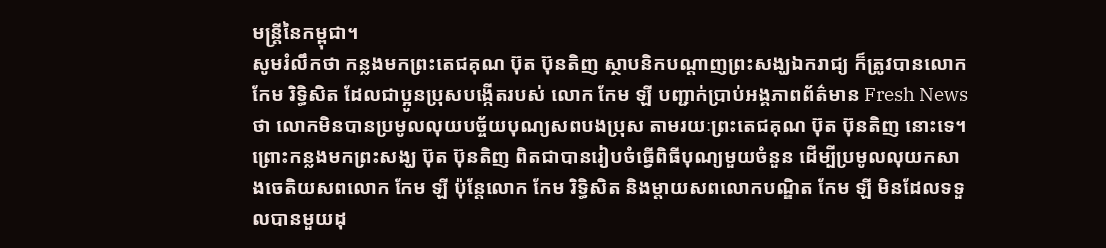មន្រ្តីនៃកម្ពុជា។
សូមរំលឹកថា កន្លងមកព្រះតេជគុណ ប៊ុត ប៊ុនតិញ ស្ថាបនិកបណ្តាញព្រះសង្ឃឯករាជ្យ ក៏ត្រូវបានលោក កែម រិទ្ធិសិត ដែលជាប្អូនប្រុសបង្កើតរបស់ លោក កែម ឡី បញ្ជាក់ប្រាប់អង្គភាពព័ត៌មាន Fresh News ថា លោកមិនបានប្រមូលលុយបច្ច័យបុណ្យសពបងប្រុស តាមរយៈព្រះតេជគុណ ប៊ុត ប៊ុនតិញ នោះទេ។ ព្រោះកន្លងមកព្រះសង្ឃ ប៊ុត ប៊ុនតិញ ពិតជាបានរៀបចំធ្វើពិធីបុណ្យមួយចំនួន ដើម្បីប្រមូលលុយកសាងចេតិយសពលោក កែម ឡី ប៉ុន្តែលោក កែម រិទ្ធិសិត និងម្តាយសពលោកបណ្ឌិត កែម ឡី មិនដែលទទួលបានមួយដុ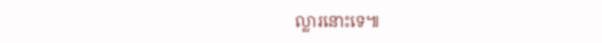ល្លារនោះទេ៕